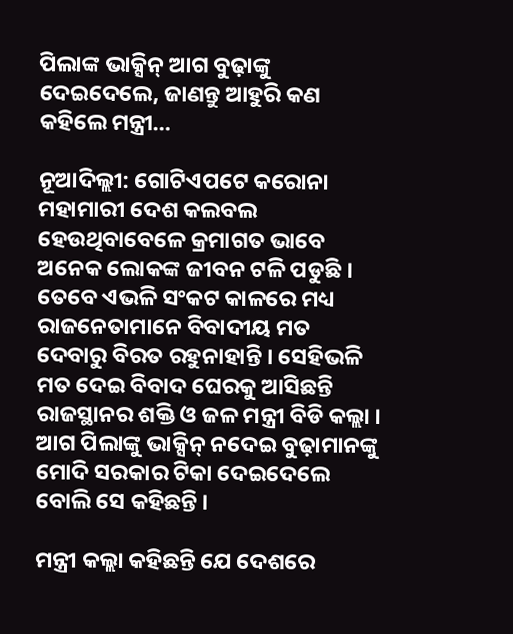ପିଲାଙ୍କ ଭାକ୍ସିନ୍ ଆଗ ବୁଢ଼ାଙ୍କୁ ଦେଇଦେଲେ, ଜାଣନ୍ତୁ ଆହୁରି କଣ କହିଲେ ମନ୍ତ୍ରୀ…

ନୂଆଦିଲ୍ଲୀ: ଗୋଟିଏପଟେ କରୋନା ମହାମାରୀ ଦେଶ କଲବଲ ହେଉଥିବାବେଳେ କ୍ରମାଗତ ଭାବେ ଅନେକ ଲୋକଙ୍କ ଜୀବନ ଟଳି ପଡୁଛି । ତେବେ ଏଭଳି ସଂକଟ କାଳରେ ମଧ୍ୟ ରାଜନେତାମାନେ ବିବାଦୀୟ ମତ ଦେବାରୁ ବିରତ ରହୁନାହାନ୍ତି । ସେହିଭଳି ମତ ଦେଇ ବିବାଦ ଘେରକୁ ଆସିଛନ୍ତି ରାଜସ୍ଥାନର ଶକ୍ତି ଓ ଜଳ ମନ୍ତ୍ରୀ ବିଡି କଲ୍ଲା । ଆଗ ପିଲାଙ୍କୁ ଭାକ୍ସିନ୍ ନଦେଇ ବୁଢ଼ାମାନଙ୍କୁ ମୋଦି ସରକାର ଟିକା ଦେଇଦେଲେ ବୋଲି ସେ କହିଛନ୍ତି ।

ମନ୍ତ୍ରୀ କଲ୍ଲା କହିଛନ୍ତି ଯେ ଦେଶରେ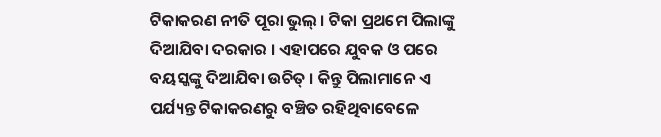ଟିକାକରଣ ନୀତି ପୂରା ଭୁଲ୍ । ଟିକା ପ୍ରଥମେ ପିଲାଙ୍କୁ ଦିଆଯିବା ଦରକାର । ଏହାପରେ ଯୁବକ ଓ ପରେ ବୟସ୍କଙ୍କୁ ଦିଆଯିବା ଉଚିତ୍ । କିନ୍ତୁ ପିଲାମାନେ ଏ ପର୍ଯ୍ୟନ୍ତ ଟିକାକରଣରୁ ବଞ୍ଚିତ ରହିଥିବାବେଳେ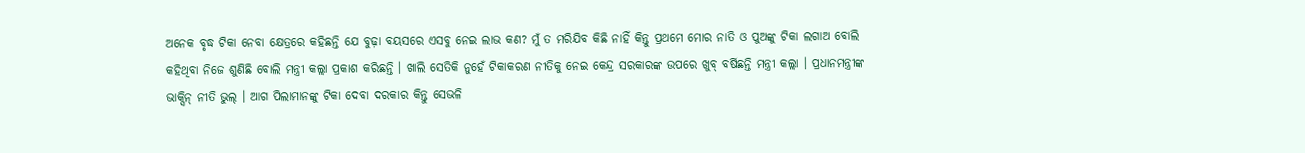ଅନେକ ବୃଦ୍ଧ ଟିକା ନେବା କ୍ଷେତ୍ରରେ କହିଛନ୍ତି ଯେ ବୁଢ଼ା ବୟସରେ ଏସବୁ ନେଇ ଲାଭ କଣ? ମୁଁ ତ ମରିଯିବ କିଛି ନାହିଁ କିନ୍ତୁ ପ୍ରଥମେ ମୋର ନାତି ଓ ପୁଅଙ୍କୁ ଟିକା ଲଗାଅ ବୋଲି କହିଥିବା ନିଜେ ଶୁଣିଛି ବୋଲି ମନ୍ତ୍ରୀ କଲ୍ଲା ପ୍ରକାଶ କରିଛନ୍ତି । ଖାଲି ସେତିକି ନୁହେଁ ଟିକାକରଣ ନୀତିକୁ ନେଇ କେନ୍ଦ୍ର ସରକାରଙ୍କ ଉପରେ ଖୁବ୍ ବର୍ଷିଛନ୍ତି ମନ୍ତ୍ରୀ କଲ୍ଲା । ପ୍ରଧାନମନ୍ତ୍ରୀଙ୍କ ଭାକ୍ସିନ୍ ନୀତି ଭୁଲ୍ । ଆଗ ପିଲାମାନଙ୍କୁ ଟିକା ଦେବା ଦରକାର କିନ୍ତୁ ସେଭଳି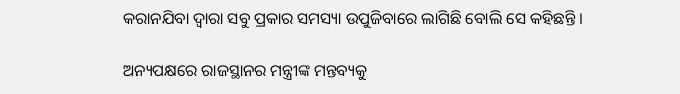କରାନଯିବା ଦ୍ୱାରା ସବୁ ପ୍ରକାର ସମସ୍ୟା ଉପୁଜିବାରେ ଲାଗିଛି ବୋଲି ସେ କହିଛନ୍ତି ।

ଅନ୍ୟପକ୍ଷରେ ରାଜସ୍ଥାନର ମନ୍ତ୍ରୀଙ୍କ ମନ୍ତବ୍ୟକୁ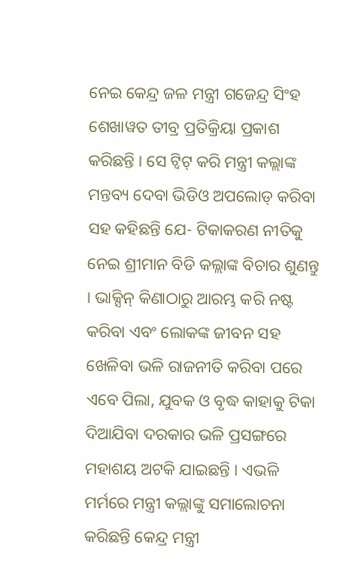ନେଇ କେନ୍ଦ୍ର ଜଳ ମନ୍ତ୍ରୀ ଗଜେନ୍ଦ୍ର ସିଂହ ଶେଖାୱତ ତୀବ୍ର ପ୍ରତିକ୍ରିୟା ପ୍ରକାଶ କରିଛନ୍ତି । ସେ ଟ୍ୱିଟ୍ କରି ମନ୍ତ୍ରୀ କଲ୍ଲାଙ୍କ ମନ୍ତବ୍ୟ ଦେବା ଭିଡିଓ ଅପଲୋଡ୍ କରିବା ସହ କହିଛନ୍ତି ଯେ- ଟିକାକରଣ ନୀତିକୁ ନେଇ ଶ୍ରୀମାନ ବିଡି କଲ୍ଲାଙ୍କ ବିଚାର ଶୁଣନ୍ତୁ । ଭାକ୍ସିନ୍ କିଣାଠାରୁ ଆରମ୍ଭ କରି ନଷ୍ଟ କରିବା ଏବଂ ଲୋକଙ୍କ ଜୀବନ ସହ ଖେଳିବା ଭଳି ରାଜନୀତି କରିବା ପରେ ଏବେ ପିଲା, ଯୁବକ ଓ ବୃଦ୍ଧ କାହାକୁ ଟିକା ଦିଆଯିବା ଦରକାର ଭଳି ପ୍ରସଙ୍ଗରେ ମହାଶୟ ଅଟକି ଯାଇଛନ୍ତି । ଏଭଳି ମର୍ମରେ ମନ୍ତ୍ରୀ କଲ୍ଲାଙ୍କୁ ସମାଲୋଚନା କରିଛନ୍ତି କେନ୍ଦ୍ର ମନ୍ତ୍ରୀ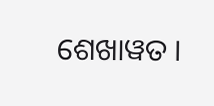ଶେଖାୱତ ।